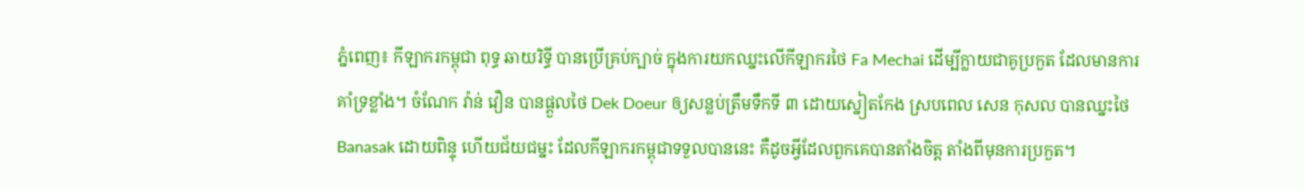ភ្នំពេញ៖ កីឡាករកម្ពុជា ពុទ្ធ ឆាយរិទ្ធី បានប្រើគ្រប់ក្បាច់ ក្នុងការយកឈ្នះលើកីឡាករថៃ Fa Mechai ដើម្បីក្លាយជាគូប្រកួត ដែលមានការគាំទ្រខ្លាំង។ ចំណែក វ៉ាន់ វឿន បានផ្តួលថៃ Dek Doeur ឲ្យសន្លប់ត្រឹមទឹកទី ៣ ដោយស្នៀតកែង ស្របពេល សេន កុសល បានឈ្នះថៃ Banasak ដោយពិន្ទុ ហើយជ័យជម្នះ ដែលកីឡាករកម្ពុជាទទួលបាននេះ គឺដូចអ្វីដែលពួកគេបានតាំងចិត្ត តាំងពីមុនការប្រកួត។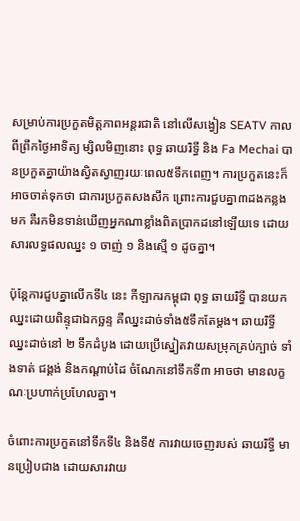សម្រាប់ការប្រកួតមិត្តភាពអន្តរជាតិ នៅលើសង្វៀន SEATV កាលពីព្រឹកថ្ងៃអាទិត្យ ម្សិលមិញនោះ ពុទ្ធ ឆាយរិទ្ធី និង Fa Mechai បានប្រកួតគ្នាយ៉ាងស្វិតស្វាញរយៈពេល៥ទឹកពេញ។ ការប្រកួតនេះក៏អាចចាត់ទុកថា ជាការប្រកួតសងសឹក ព្រោះការជួបគ្នា៣ដងកន្លងមក គឺរកមិនទាន់ឃើញអ្នកណាខ្លាំងពិតប្រាកដនៅឡើយទេ ដោយសារលទ្ធផលឈ្នះ ១ ចាញ់ ១ និងស្មើ ១ ដូចគ្នា។

ប៉ុន្តែការជួបគ្នាលើកទី៤ នេះ កីឡាករកម្ពុជា ពុទ្ធ ឆាយរិទ្ធី បានយកឈ្នះដោយពិន្ទុជាឯកច្ឆន្ទ គឺឈ្នះដាច់ទាំង៥ទឹកតែម្តង។ ឆាយរិទ្ធី ឈ្នះដាច់នៅ ២ ទឹកដំបូង ដោយប្រើស្នៀតវាយសម្រុកគ្រប់ក្បាច់ ទាំងទាត់ ជង្គង់ និងកណ្តាប់ដៃ ចំណែកនៅទឹកទី៣ អាចថា មានលក្ខណៈប្រហាក់ប្រហែលគ្នា។

ចំពោះការប្រកួតនៅទឹកទី៤ និងទី៥ ការវាយចេញរបស់ ឆាយរិទ្ធី មានប្រៀបជាង ដោយសារវាយ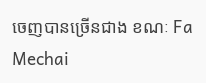ចេញបានច្រើនជាង ខណៈ Fa Mechai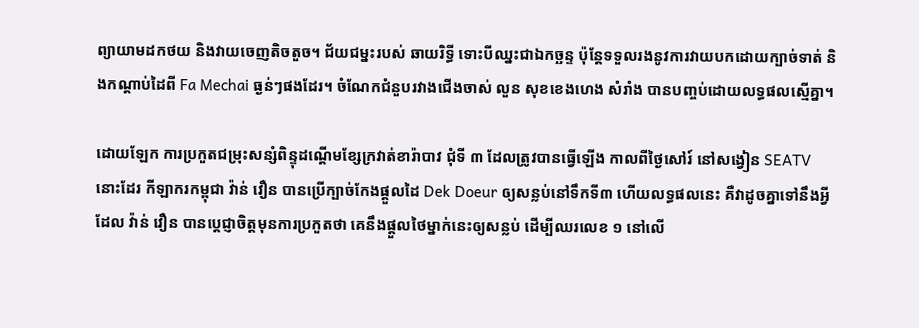ព្យាយាមដកថយ និងវាយចេញតិចតួច។ ជ័យជម្នះរបស់ ឆាយរិទ្ធី ទោះបីឈ្នះជាឯកច្ឆន្ទ ប៉ុន្តែទទួលរងនូវការវាយបកដោយក្បាច់ទាត់ និងកណ្តាប់ដៃពី Fa Mechai ធ្ងន់ៗផងដែរ។ ចំណែកជំនួបរវាងជើងចាស់ លួន សុខខេងហេង សំរាំង បានបញ្ចប់ដោយលទ្ធផលស្មើគ្នា។

ដោយឡែក ការប្រកួតជម្រុះសន្សំពិន្ទុដណ្តើមខ្សែក្រវាត់ខារ៉ាបាវ ជុំទី ៣ ដែលត្រូវបានធ្វើឡើង កាលពីថ្ងៃសៅរ៍ នៅសង្វៀន SEATV នោះដែរ កីឡាករកម្ពុជា វ៉ាន់ វឿន បានប្រើក្បាច់កែងផ្តួលដៃ Dek Doeur ឲ្យសន្លប់នៅទឹកទី៣ ហើយលទ្ធផលនេះ គឺវាដូចគ្នាទៅនឹងអ្វីដែល វ៉ាន់ វឿន បានប្តេជ្ញាចិត្តមុនការប្រកួតថា គេនឹងផ្តួលថៃម្នាក់នេះឲ្យសន្លប់ ដើម្បីឈរលេខ ១ នៅលើ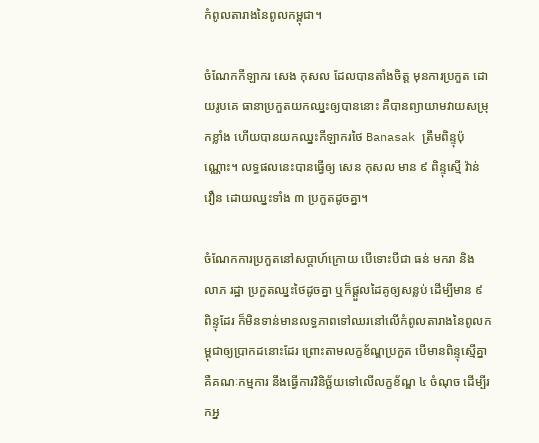កំពូលតារាងនៃពូលកម្ពុជា។

ចំណែកកីឡាករ សេង កុសល ដែលបានតាំងចិត្ត មុនការប្រកួត ដោយរូបគេ ធានាប្រកួតយកឈ្នះឲ្យបាននោះ គឺបានព្យាយាមវាយសម្រុកខ្លាំង ហើយបានយកឈ្នះកីឡាករថៃ Banasak ត្រឹមពិន្ទុប៉ុណ្ណោះ។ លទ្ធផលនេះបានធ្វើឲ្យ សេន កុសល មាន ៩ ពិន្ទុស្មើ វ៉ាន់ វឿន ដោយឈ្នះទាំង ៣ ប្រកួតដូចគ្នា។

ចំណែកការប្រកួតនៅសប្តាហ៍ក្រោយ បើទោះបីជា ធន់ មករា និង លាភ រដ្ឋា ប្រកួតឈ្នះថៃដូចគ្នា ឬក៏ផ្តួលដៃគូឲ្យសន្លប់ ដើម្បីមាន ៩ ពិន្ទុដែរ ក៏មិនទាន់មានលទ្ធភាពទៅឈរនៅលើកំពូលតារាងនៃពូលកម្ពុជាឲ្យប្រាកដនោះដែរ ព្រោះតាមលក្ខខ័ណ្ឌប្រកួត បើមានពិន្ទុស្មើគ្នា គឺគណៈកម្មការ នឹងធ្វើការវិនិច្ឆ័យទៅលើលក្ខខ័ណ្ឌ ៤ ចំណុច ដើម្បីរកអ្ន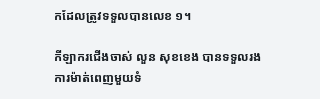កដែលត្រូវទទួលបានលេខ ១។

កីឡាករជើងចាស់ លួន សុខខេង បានទទួលរងការម៉ាត់ពេញមួយទំ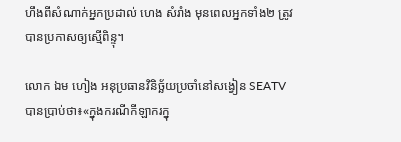ហឹងពីសំណាក់អ្នកប្រដាល់ ហេង សំរាំង មុនពេលអ្នកទាំង២ ត្រូវបានប្រកាសឲ្យស្មើពិន្ទុ។

លោក ឯម ហៀង អនុប្រធានវិនិច្ឆ័យប្រចាំនៅសង្វៀន SEATV បានប្រាប់ថា៖«ក្នុងករណីកីឡាករក្នុ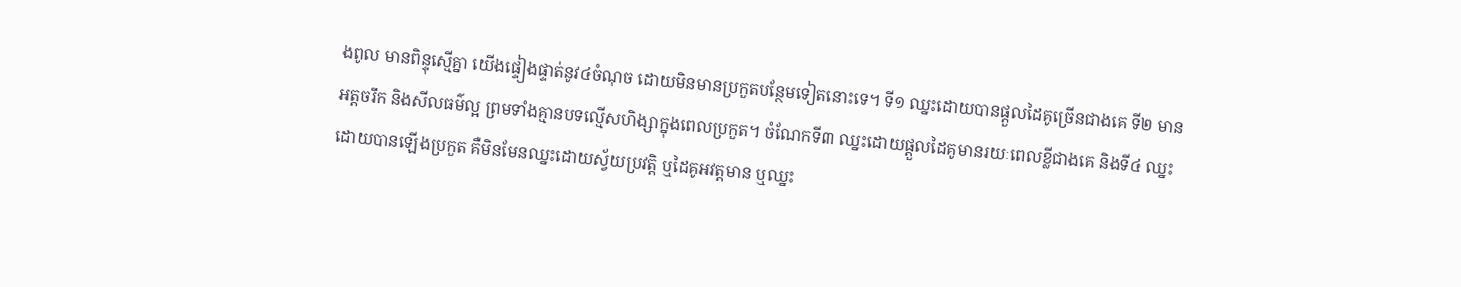ងពូល មានពិន្ទុស្មើគ្នា យើងផ្ទៀងផ្ទាត់នូវ៤ចំណុច ដោយមិនមានប្រកួតបន្ថែមទៀតនោះទេ។ ទី១ ឈ្នះដោយបានផ្តួលដៃគូច្រើនជាងគេ ទី២ មានអត្តចរឹក និងសីលធម៌ល្អ ព្រមទាំងគ្មានបទល្មើសហិង្សាក្នុងពេលប្រកួត។ ចំណែកទី៣ ឈ្នះដោយផ្តួលដៃគូមានរយៈពេលខ្លីជាងគេ និងទី៤ ឈ្នះដោយបានឡើងប្រកួត គឺមិនមែនឈ្នះដោយស្វ័យប្រវត្តិ ឬដៃគូអវត្តមាន ឬឈ្នះ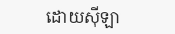ដោយស៊ីឡា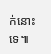ក់នោះទេ៕